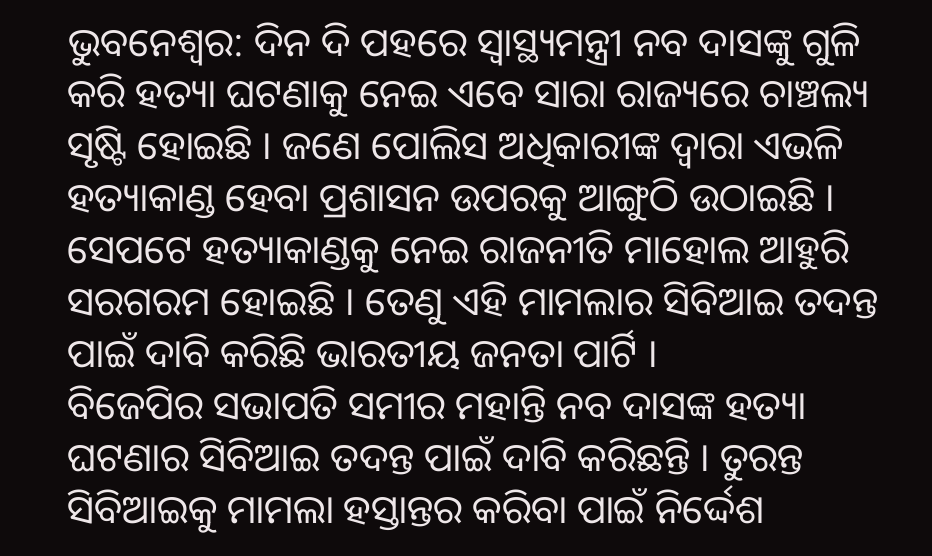ଭୁବନେଶ୍ୱର: ଦିନ ଦି ପହରେ ସ୍ୱାସ୍ଥ୍ୟମନ୍ତ୍ରୀ ନବ ଦାସଙ୍କୁ ଗୁଳି କରି ହତ୍ୟା ଘଟଣାକୁ ନେଇ ଏବେ ସାରା ରାଜ୍ୟରେ ଚାଞ୍ଚଲ୍ୟ ସୃଷ୍ଟି ହୋଇଛି । ଜଣେ ପୋଲିସ ଅଧିକାରୀଙ୍କ ଦ୍ୱାରା ଏଭଳି ହତ୍ୟାକାଣ୍ଡ ହେବା ପ୍ରଶାସନ ଉପରକୁ ଆଙ୍ଗୁଠି ଉଠାଇଛି । ସେପଟେ ହତ୍ୟାକାଣ୍ଡକୁ ନେଇ ରାଜନୀତି ମାହୋଲ ଆହୁରି ସରଗରମ ହୋଇଛି । ତେଣୁ ଏହି ମାମଲାର ସିବିଆଇ ତଦନ୍ତ ପାଇଁ ଦାବି କରିଛି ଭାରତୀୟ ଜନତା ପାର୍ଟି ।
ବିଜେପିର ସଭାପତି ସମୀର ମହାନ୍ତି ନବ ଦାସଙ୍କ ହତ୍ୟା ଘଟଣାର ସିବିଆଇ ତଦନ୍ତ ପାଇଁ ଦାବି କରିଛନ୍ତି । ତୁରନ୍ତ ସିବିଆଇକୁ ମାମଲା ହସ୍ତାନ୍ତର କରିବା ପାଇଁ ନିର୍ଦ୍ଦେଶ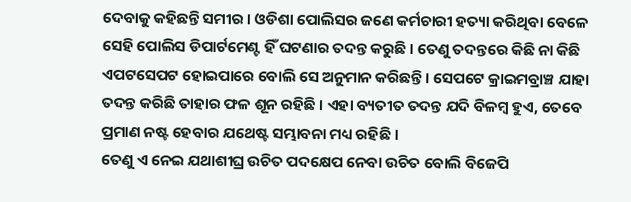ଦେବାକୁ କହିଛନ୍ତି ସମୀର । ଓଡିଶା ପୋଲିସର ଜଣେ କର୍ମଚାରୀ ହତ୍ୟା କରିଥିବା ବେଳେ ସେହି ପୋଲିସ ଡିପାର୍ଟମେଣ୍ଟ ହିଁ ଘଟଣାର ତଦନ୍ତ କରୁଛି । ତେଣୁ ତଦନ୍ତରେ କିଛି ନା କିଛି ଏପଟସେପଟ ହୋଇପାରେ ବୋଲି ସେ ଅନୁମାନ କରିଛନ୍ତି । ସେପଟେ କ୍ରାଇମବ୍ରାଞ୍ଚ ଯାହା ତଦନ୍ତ କରିଛି ତାହାର ଫଳ ଶୂନ ରହିଛି । ଏହା ବ୍ୟତୀତ ତଦନ୍ତ ଯଦି ବିଳମ୍ବ ହୁଏ, ତେବେ ପ୍ରମାଣ ନଷ୍ଟ ହେବାର ଯଥେଷ୍ଟ ସମ୍ଭାବନା ମଧ୍ୟ ରହିଛି ।
ତେଣୁ ଏ ନେଇ ଯଥାଶୀଘ୍ର ଉଚିତ ପଦକ୍ଷେପ ନେବା ଉଚିତ ବୋଲି ବିଜେପି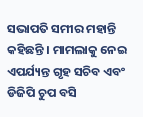ସଭାପତି ସମୀର ମହାନ୍ତି କହିଛନ୍ତି । ମାମଲାକୁ ନେଇ ଏପର୍ଯ୍ୟନ୍ତ ଗୃହ ସଚିବ ଏବଂ ଡିଜିପି ଚୁପ ବସି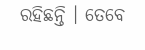ରହିଛନ୍ତି । ତେବେ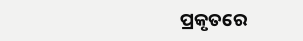ପ୍ରକୃତରେ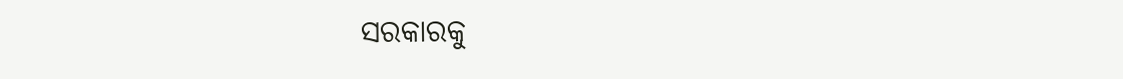ସରକାରକୁ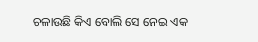ଚଳାଉଛି କିଏ ବୋଲି ସେ ନେଇ ଏକ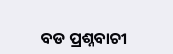ବଡ ପ୍ରଶ୍ନବାଚୀ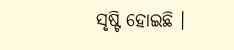ସୃଷ୍ଟି ହୋଇଛି ।